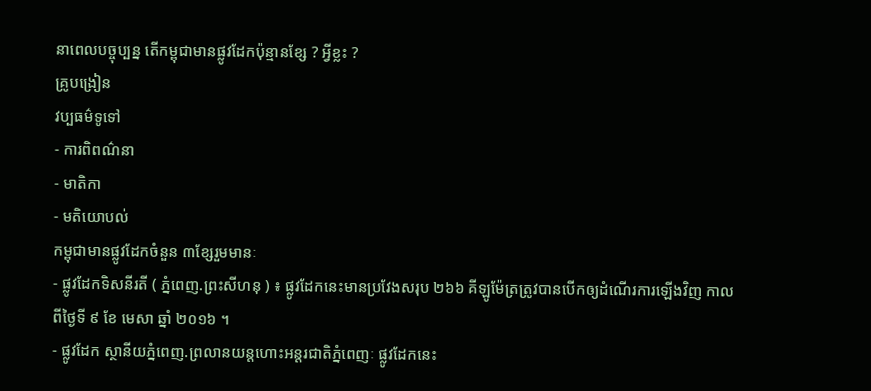នាពេលបច្ចុប្បន្ន តើកម្ពុជាមានផ្លូវដែកប៉ុន្មានខ្សែ ? អ្វីខ្លះ ?
គ្រូបង្រៀន
វប្បធម៌ទូទៅ
- ការពិពណ៌នា
- មាតិកា
- មតិយោបល់
កម្ពុជាមានផ្លូវដែកចំនួន ៣ខ្សែរួមមានៈ
- ផ្លូវដែកទិសនីរតី ( ភ្នំពេញ.ព្រះសីហនុ ) ៖ ផ្លូវដែកនេះមានប្រវែងសរុប ២៦៦ គីឡូម៉ែត្រត្រូវបានបើកឲ្យដំណើរការឡើងវិញ កាលពីថ្ងៃទី ៩ ខែ មេសា ឆ្នាំ ២០១៦ ។
- ផ្លូវដែក ស្ថានីយភ្នំពេញ.ព្រលានយន្តហោះអន្តរជាតិភ្នំពេញៈ ផ្លូវដែកនេះ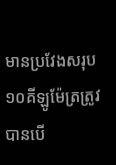មានប្រវែងសរុប ១០គីឡូម៉ែត្រត្រូវបានបើ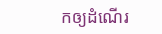កឲ្យដំណើរ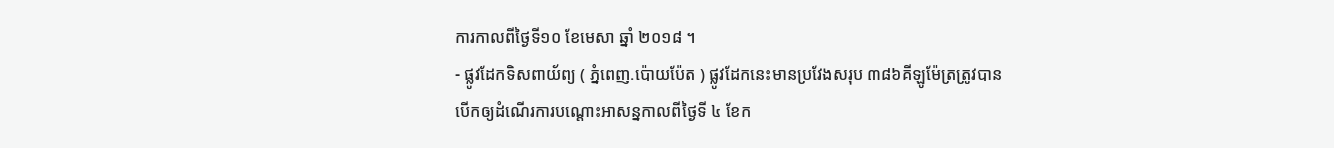ការកាលពីថ្ងៃទី១០ ខែមេសា ឆ្នាំ ២០១៨ ។
- ផ្លូវដែកទិសពាយ័ព្យ ( ភ្នំពេញ.ប៉ោយប៉ែត ) ផ្លូវដែកនេះមានប្រវែងសរុប ៣៨៦គីឡូម៉ែត្រត្រូវបានបើកឲ្យដំណើរការបណ្តោះអាសន្នកាលពីថ្ងៃទី ៤ ខែក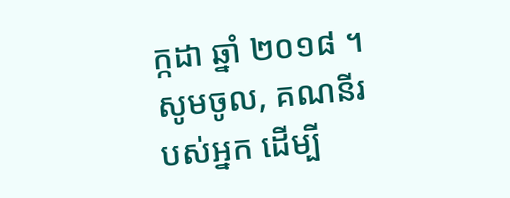ក្កដា ឆ្នាំ ២០១៨ ។
សូមចូល, គណនីរបស់អ្នក ដើម្បី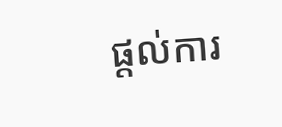ផ្តល់ការ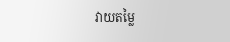វាយតម្លៃ